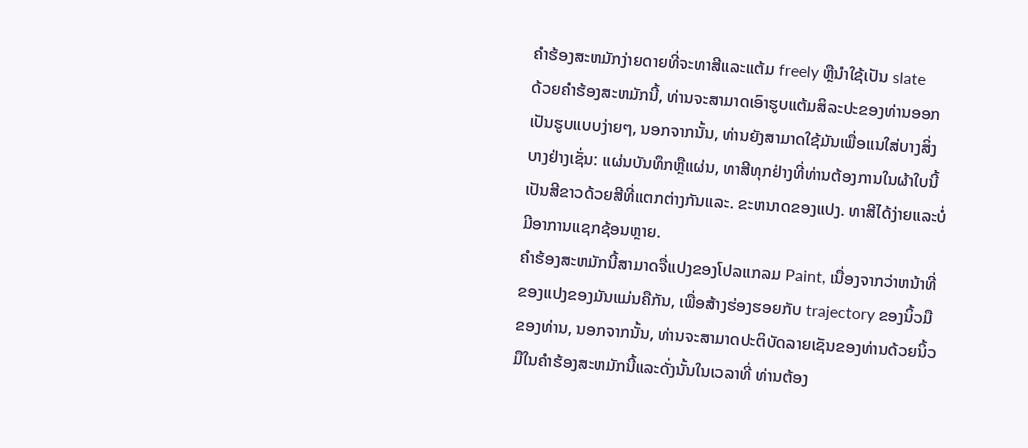ຄໍາຮ້ອງສະຫມັກງ່າຍດາຍທີ່ຈະທາສີແລະແຕ້ມ freely ຫຼືນໍາໃຊ້ເປັນ slate
ດ້ວຍຄໍາຮ້ອງສະຫມັກນີ້, ທ່ານຈະສາມາດເອົາຮູບແຕ້ມສິລະປະຂອງທ່ານອອກເປັນຮູບແບບງ່າຍໆ, ນອກຈາກນັ້ນ, ທ່ານຍັງສາມາດໃຊ້ມັນເພື່ອແນໃສ່ບາງສິ່ງບາງຢ່າງເຊັ່ນ: ແຜ່ນບັນທຶກຫຼືແຜ່ນ, ທາສີທຸກຢ່າງທີ່ທ່ານຕ້ອງການໃນຜ້າໃບນີ້ເປັນສີຂາວດ້ວຍສີທີ່ແຕກຕ່າງກັນແລະ. ຂະຫນາດຂອງແປງ. ທາສີໄດ້ງ່າຍແລະບໍ່ມີອາການແຊກຊ້ອນຫຼາຍ.
ຄໍາຮ້ອງສະຫມັກນີ້ສາມາດຈື່ແປງຂອງໂປລແກລມ Paint, ເນື່ອງຈາກວ່າຫນ້າທີ່ຂອງແປງຂອງມັນແມ່ນຄືກັນ, ເພື່ອສ້າງຮ່ອງຮອຍກັບ trajectory ຂອງນິ້ວມືຂອງທ່ານ, ນອກຈາກນັ້ນ, ທ່ານຈະສາມາດປະຕິບັດລາຍເຊັນຂອງທ່ານດ້ວຍນິ້ວມືໃນຄໍາຮ້ອງສະຫມັກນີ້ແລະດັ່ງນັ້ນໃນເວລາທີ່ ທ່ານຕ້ອງ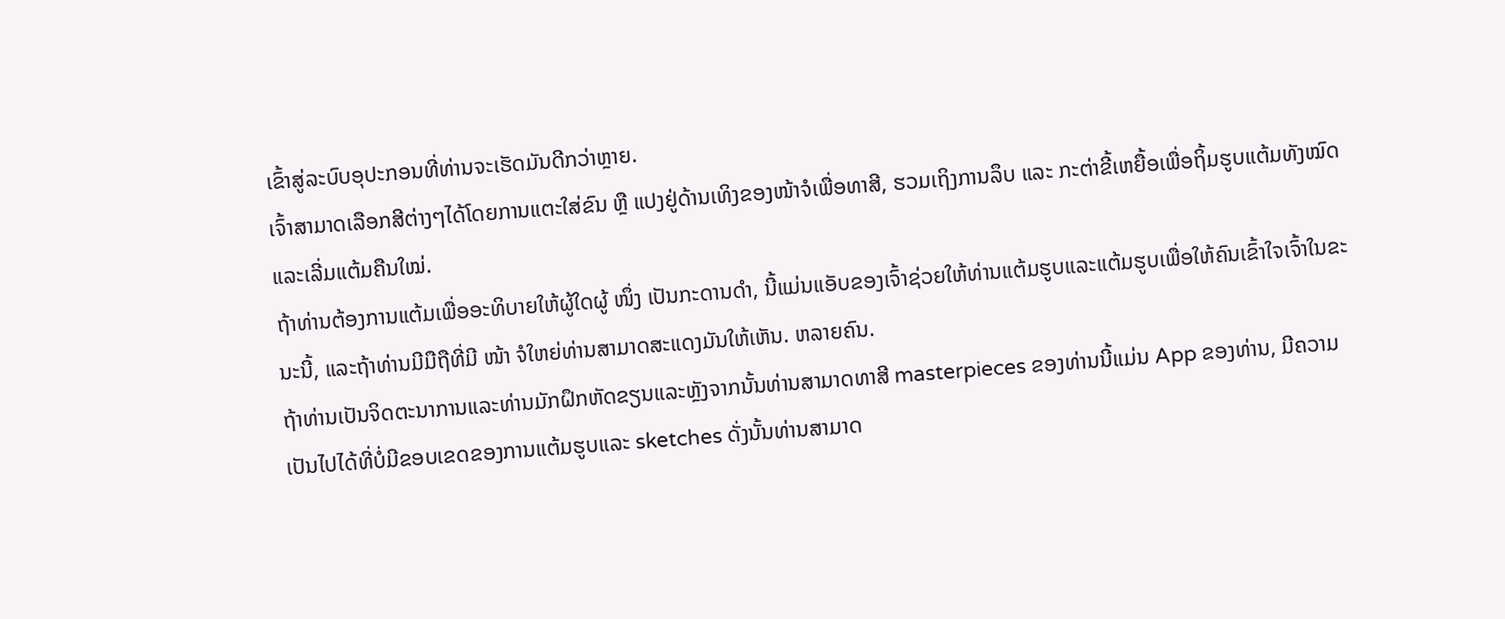ເຂົ້າສູ່ລະບົບອຸປະກອນທີ່ທ່ານຈະເຮັດມັນດີກວ່າຫຼາຍ.
ເຈົ້າສາມາດເລືອກສີຕ່າງໆໄດ້ໂດຍການແຕະໃສ່ຂົນ ຫຼື ແປງຢູ່ດ້ານເທິງຂອງໜ້າຈໍເພື່ອທາສີ, ຮວມເຖິງການລຶບ ແລະ ກະຕ່າຂີ້ເຫຍື້ອເພື່ອຖິ້ມຮູບແຕ້ມທັງໝົດ ແລະເລີ່ມແຕ້ມຄືນໃໝ່.
ຖ້າທ່ານຕ້ອງການແຕ້ມເພື່ອອະທິບາຍໃຫ້ຜູ້ໃດຜູ້ ໜຶ່ງ ເປັນກະດານດຳ, ນີ້ແມ່ນແອັບຂອງເຈົ້າຊ່ວຍໃຫ້ທ່ານແຕ້ມຮູບແລະແຕ້ມຮູບເພື່ອໃຫ້ຄົນເຂົ້າໃຈເຈົ້າໃນຂະນະນີ້, ແລະຖ້າທ່ານມີມືຖືທີ່ມີ ໜ້າ ຈໍໃຫຍ່ທ່ານສາມາດສະແດງມັນໃຫ້ເຫັນ. ຫລາຍຄົນ.
ຖ້າທ່ານເປັນຈິດຕະນາການແລະທ່ານມັກຝຶກຫັດຂຽນແລະຫຼັງຈາກນັ້ນທ່ານສາມາດທາສີ masterpieces ຂອງທ່ານນີ້ແມ່ນ App ຂອງທ່ານ, ມີຄວາມເປັນໄປໄດ້ທີ່ບໍ່ມີຂອບເຂດຂອງການແຕ້ມຮູບແລະ sketches ດັ່ງນັ້ນທ່ານສາມາດ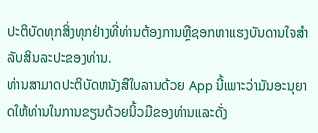ປະຕິບັດທຸກສິ່ງທຸກຢ່າງທີ່ທ່ານຕ້ອງການຫຼືຊອກຫາແຮງບັນດານໃຈສໍາລັບສິນລະປະຂອງທ່ານ.
ທ່ານສາມາດປະຕິບັດຫນັງສືໃບລານດ້ວຍ App ນີ້ເພາະວ່າມັນອະນຸຍາດໃຫ້ທ່ານໃນການຂຽນດ້ວຍນິ້ວມືຂອງທ່ານແລະດັ່ງ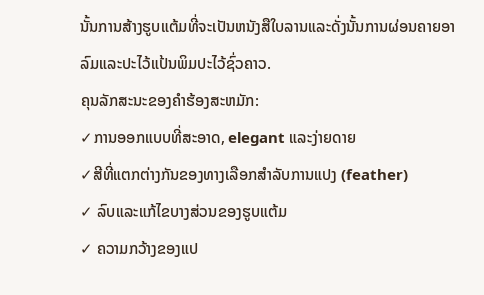ນັ້ນການສ້າງຮູບແຕ້ມທີ່ຈະເປັນຫນັງສືໃບລານແລະດັ່ງນັ້ນການຜ່ອນຄາຍອາລົມແລະປະໄວ້ແປ້ນພິມປະໄວ້ຊົ່ວຄາວ.
ຄຸນລັກສະນະຂອງຄໍາຮ້ອງສະຫມັກ:
✓ການອອກແບບທີ່ສະອາດ, elegant ແລະງ່າຍດາຍ
✓ສີທີ່ແຕກຕ່າງກັນຂອງທາງເລືອກສໍາລັບການແປງ (feather)
✓ ລົບແລະແກ້ໄຂບາງສ່ວນຂອງຮູບແຕ້ມ
✓ ຄວາມກວ້າງຂອງແປ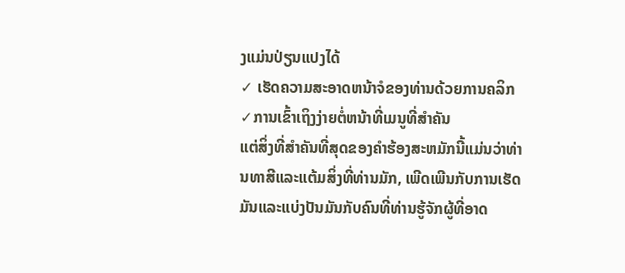ງແມ່ນປ່ຽນແປງໄດ້
✓ ເຮັດຄວາມສະອາດຫນ້າຈໍຂອງທ່ານດ້ວຍການຄລິກ
✓ການເຂົ້າເຖິງງ່າຍຕໍ່ຫນ້າທີ່ເມນູທີ່ສໍາຄັນ
ແຕ່ສິ່ງທີ່ສໍາຄັນທີ່ສຸດຂອງຄໍາຮ້ອງສະຫມັກນີ້ແມ່ນວ່າທ່ານທາສີແລະແຕ້ມສິ່ງທີ່ທ່ານມັກ, ເພີດເພີນກັບການເຮັດມັນແລະແບ່ງປັນມັນກັບຄົນທີ່ທ່ານຮູ້ຈັກຜູ້ທີ່ອາດ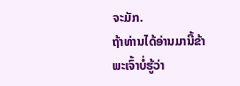ຈະມັກ.
ຖ້າທ່ານໄດ້ອ່ານມານີ້ຂ້າພະເຈົ້າບໍ່ຮູ້ວ່າ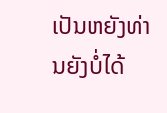ເປັນຫຍັງທ່ານຍັງບໍ່ໄດ້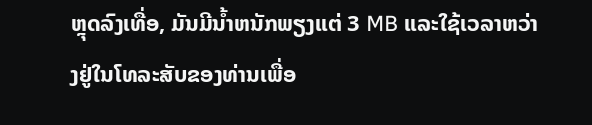ຫຼຸດລົງເທື່ອ, ມັນມີນ້ຳຫນັກພຽງແຕ່ 3 MB ແລະໃຊ້ເວລາຫວ່າງຢູ່ໃນໂທລະສັບຂອງທ່ານເພື່ອ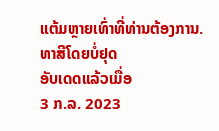ແຕ້ມຫຼາຍເທົ່າທີ່ທ່ານຕ້ອງການ.
ທາສີໂດຍບໍ່ຢຸດ
ອັບເດດແລ້ວເມື່ອ
3 ກ.ລ. 2023